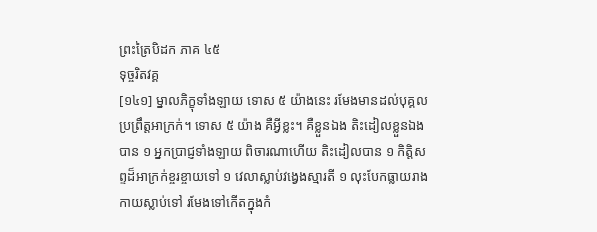ព្រះត្រៃបិដក ភាគ ៤៥
ទុច្ចរិតវគ្គ
[១៤១] ម្នាលភិក្ខុទាំងឡាយ ទោស ៥ យ៉ាងនេះ រមែងមានដល់បុគ្គលប្រព្រឹត្តអាក្រក់។ ទោស ៥ យ៉ាង គឺអ្វីខ្លះ។ គឺខ្លួនឯង តិះដៀលខ្លួនឯងបាន ១ អ្នកប្រាជ្ញទាំងឡាយ ពិចារណាហើយ តិះដៀលបាន ១ កិត្តិសព្ទដ៏អាក្រក់ខ្ចរខ្ចាយទៅ ១ វេលាស្លាប់វង្វេងស្មារតី ១ លុះបែកធ្លាយរាងកាយស្លាប់ទៅ រមែងទៅកើតក្នុងកំ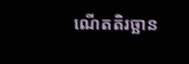ណើតតិរច្ឆាន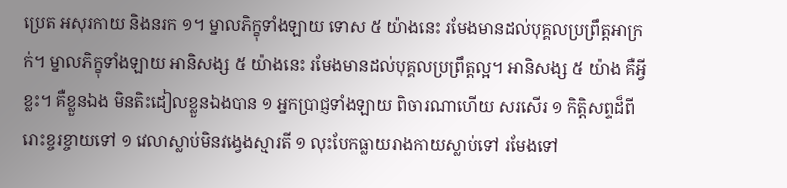ប្រេត អសុរកាយ និងនរក ១។ ម្នាលភិក្ខុទាំងឡាយ ទោស ៥ យ៉ាងនេះ រមែងមានដល់បុគ្គលប្រព្រឹត្តអាក្រក់។ ម្នាលភិក្ខុទាំងឡាយ អានិសង្ស ៥ យ៉ាងនេះ រមែងមានដល់បុគ្គលប្រព្រឹត្តល្អ។ អានិសង្ស ៥ យ៉ាង គឺអ្វីខ្លះ។ គឺខ្លួនឯង មិនតិះដៀលខ្លួនឯងបាន ១ អ្នកប្រាជ្ញទាំងឡាយ ពិចារណាហើយ សរសើរ ១ កិត្តិសព្ទដ៏ពីរោះខ្ចរខ្ចាយទៅ ១ វេលាស្លាប់មិនវង្វេងស្មារតី ១ លុះបែកធ្លាយរាងកាយស្លាប់ទៅ រមែងទៅ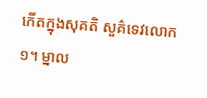កើតក្នុងសុគតិ សួគ៌ទេវលោក ១។ ម្នាល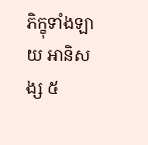ភិក្ខុទាំងឡាយ អានិសង្ស ៥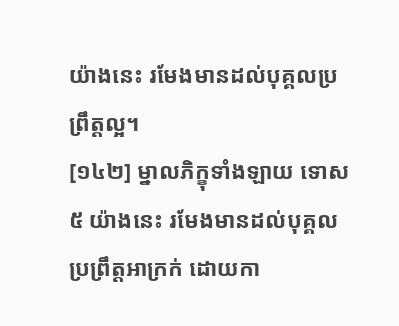យ៉ាងនេះ រមែងមានដល់បុគ្គលប្រព្រឹត្តល្អ។
[១៤២] ម្នាលភិក្ខុទាំងឡាយ ទោស ៥ យ៉ាងនេះ រមែងមានដល់បុគ្គលប្រព្រឹត្តអាក្រក់ ដោយកា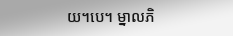យ។បេ។ ម្នាលភិ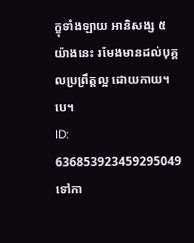ក្ខុទាំងឡាយ អានិសង្ស ៥ យ៉ាងនេះ រមែងមានដល់បុគ្គលប្រព្រឹត្តល្អ ដោយកាយ។បេ។
ID: 636853923459295049
ទៅកា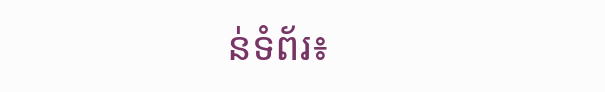ន់ទំព័រ៖